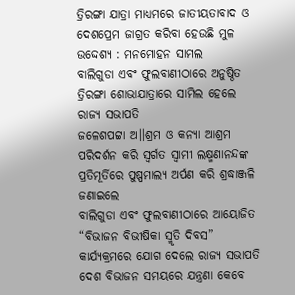ତ୍ରିରଙ୍ଗା ଯାତ୍ରା ମାଧ୍ୟମରେ ଜାତୀୟତାବାଦ ଓ ଦେଶପ୍ରେମ ଜାଗ୍ରତ କରିବା ହେଉଛି ମୁଳ ଉଦ୍ଦେଶ୍ୟ : ମନମୋହନ ସାମଲ
ବାଲିଗୁଡା ଏବଂ ଫୁଲବାଣୀଠାରେ ଅନୁଷ୍ଠିତ ତ୍ରିରଙ୍ଗା ଶୋଭାଯାତ୍ରାରେ ସାମିଲ ହେଲେ ରାଜ୍ୟ ସଭାପତି
ଜଳେଶପଟ୍ଟା ଅ।।ଶ୍ରମ ଓ କନ୍ୟା ଆଶ୍ରମ ପରିଦର୍ଶନ କରି ସ୍ୱର୍ଗତ ସ୍ୱାମୀ ଲକ୍ଷ୍ମଣାନନ୍ଦଙ୍କ ପ୍ରତିମୂର୍ତିରେ ପୁଷ୍ପମାଲ୍ୟ ଅର୍ପଣ କରି ଶ୍ରଦ୍ଧାଞ୍ଜଳି ଜଣାଇଲେ
ବାଲିଗୁଡା ଏବଂ ଫୁଲବାଣୀଠାରେ ଆୟୋଜିତ “ବିଭାଜନ ବିଭୀଷିକା ସ୍ମୃତି ଦିବସ” କାର୍ଯ୍ୟକ୍ରମରେ ଯୋଗ ଦେଲେ ରାଜ୍ୟ ସଭାପତି
ଦେଶ ବିଭାଜନ ସମୟରେ ଯନ୍ତ୍ରଣା କେବେ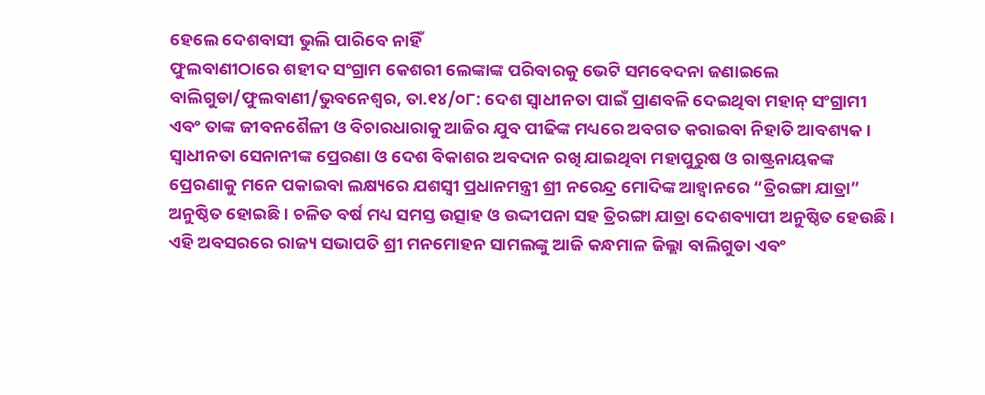ହେଲେ ଦେଶବାସୀ ଭୁଲି ପାରିବେ ନାହିଁ
ଫୁଲବାଣୀଠାରେ ଶହୀଦ ସଂଗ୍ରାମ କେଶରୀ ଲେଙ୍କାଙ୍କ ପରିବାରକୁ ଭେଟି ସମବେଦନା ଜଣାଇଲେ
ବାଲିଗୁଡା/ଫୁଲବାଣୀ/ଭୁବନେଶ୍ୱର, ତା.୧୪/୦୮: ଦେଶ ସ୍ୱାଧୀନତା ପାଇଁ ପ୍ରାଣବଳି ଦେଇଥିବା ମହାନ୍ ସଂଗ୍ରାମୀ ଏବଂ ତାଙ୍କ ଜୀବନଶୈଳୀ ଓ ବିଚାରଧାରାକୁ ଆଜିର ଯୁବ ପୀଢିଙ୍କ ମଧ୍ୟରେ ଅବଗତ କରାଇବା ନିହାତି ଆବଶ୍ୟକ । ସ୍ୱାଧୀନତା ସେନାନୀଙ୍କ ପ୍ରେରଣା ଓ ଦେଶ ବିକାଶର ଅବଦାନ ରଖି ଯାଇଥିବା ମହାପୁରୁଷ ଓ ରାଷ୍ଟ୍ରନାୟକଙ୍କ ପ୍ରେରଣାକୁ ମନେ ପକାଇବା ଲକ୍ଷ୍ୟରେ ଯଶସ୍ୱୀ ପ୍ରଧାନମନ୍ତ୍ରୀ ଶ୍ରୀ ନରେନ୍ଦ୍ର ମୋଦିଙ୍କ ଆହ୍ୱାନରେ “ତ୍ରିରଙ୍ଗା ଯାତ୍ରା” ଅନୁଷ୍ଠିତ ହୋଇଛି । ଚଳିତ ବର୍ଷ ମଧ୍ୟ ସମସ୍ତ ଉତ୍ସାହ ଓ ଉଦ୍ଦୀପନା ସହ ତ୍ରିରଙ୍ଗା ଯାତ୍ରା ଦେଶବ୍ୟାପୀ ଅନୁଷ୍ଠିତ ହେଉଛି । ଏହି ଅବସରରେ ରାଜ୍ୟ ସଭାପତି ଶ୍ରୀ ମନମୋହନ ସାମଲଙ୍କୁ ଆଜି କନ୍ଧମାଳ ଜିଲ୍ଲା ବାଲିଗୁଡା ଏବଂ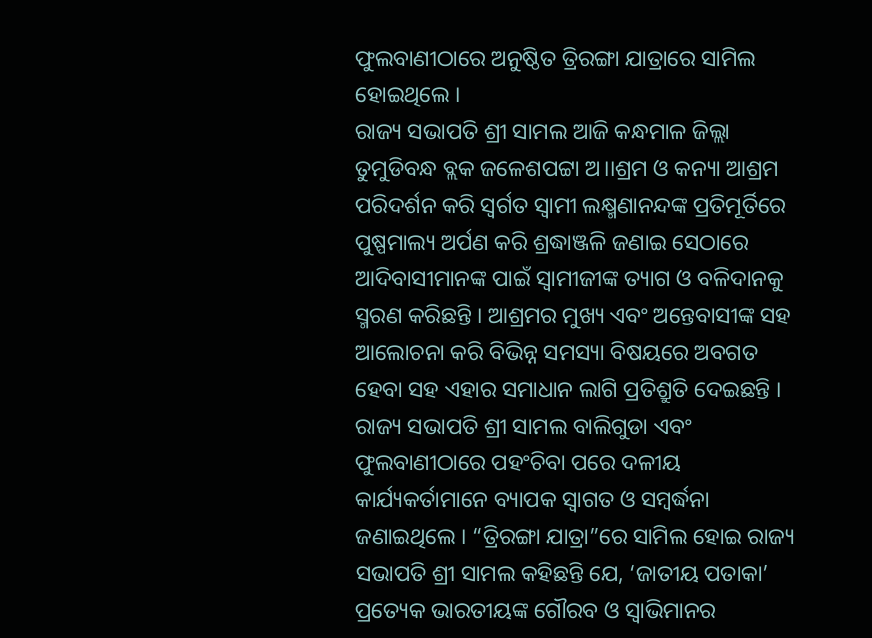ଫୁଲବାଣୀଠାରେ ଅନୁଷ୍ଠିତ ତ୍ରିରଙ୍ଗା ଯାତ୍ରାରେ ସାମିଲ ହୋଇଥିଲେ ।
ରାଜ୍ୟ ସଭାପତି ଶ୍ରୀ ସାମଲ ଆଜି କନ୍ଧମାଳ ଜିଲ୍ଲା ତୁମୁଡିବନ୍ଧ ବ୍ଲକ ଜଳେଶପଟ୍ଟା ଅ।।ଶ୍ରମ ଓ କନ୍ୟା ଆଶ୍ରମ ପରିଦର୍ଶନ କରି ସ୍ୱର୍ଗତ ସ୍ୱାମୀ ଲକ୍ଷ୍ମଣାନନ୍ଦଙ୍କ ପ୍ରତିମୂର୍ତିରେ ପୁଷ୍ପମାଲ୍ୟ ଅର୍ପଣ କରି ଶ୍ରଦ୍ଧାଞ୍ଜଳି ଜଣାଇ ସେଠାରେ ଆଦିବାସୀମାନଙ୍କ ପାଇଁ ସ୍ୱାମୀଜୀଙ୍କ ତ୍ୟାଗ ଓ ବଳିଦାନକୁ ସ୍ମରଣ କରିଛନ୍ତି । ଆଶ୍ରମର ମୁଖ୍ୟ ଏବଂ ଅନ୍ତେବାସୀଙ୍କ ସହ ଆଲୋଚନା କରି ବିଭିନ୍ନ ସମସ୍ୟା ବିଷୟରେ ଅବଗତ ହେବା ସହ ଏହାର ସମାଧାନ ଲାଗି ପ୍ରତିଶ୍ରୁତି ଦେଇଛନ୍ତି ।
ରାଜ୍ୟ ସଭାପତି ଶ୍ରୀ ସାମଲ ବାଲିଗୁଡା ଏବଂ ଫୁଲବାଣୀଠାରେ ପହଂଚିବା ପରେ ଦଳୀୟ କାର୍ଯ୍ୟକର୍ତାମାନେ ବ୍ୟାପକ ସ୍ୱାଗତ ଓ ସମ୍ବର୍ଦ୍ଧନା ଜଣାଇଥିଲେ । “ତ୍ରିରଙ୍ଗା ଯାତ୍ରା”ରେ ସାମିଲ ହୋଇ ରାଜ୍ୟ ସଭାପତି ଶ୍ରୀ ସାମଲ କହିଛନ୍ତି ଯେ, ‘ଜାତୀୟ ପତାକା’ ପ୍ରତ୍ୟେକ ଭାରତୀୟଙ୍କ ଗୌରବ ଓ ସ୍ୱାଭିମାନର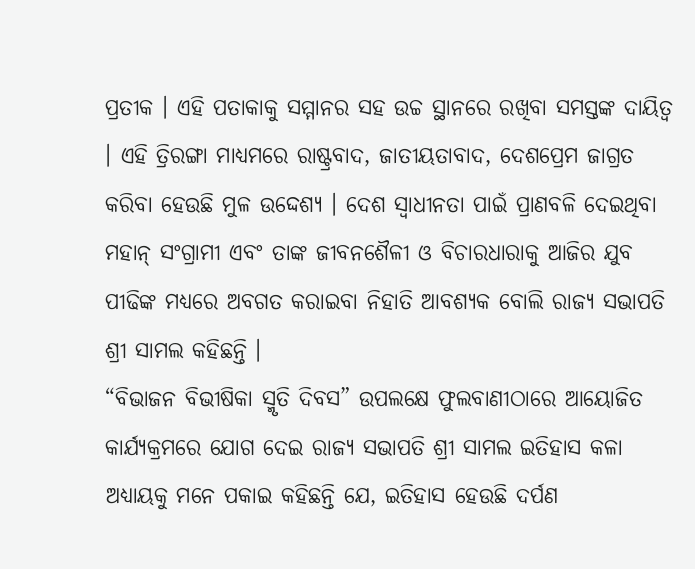ପ୍ରତୀକ । ଏହି ପତାକାକୁ ସମ୍ମାନର ସହ ଉଚ୍ଚ ସ୍ଥାନରେ ରଖିବା ସମସ୍ତଙ୍କ ଦାୟିତ୍ୱ । ଏହି ତ୍ରିରଙ୍ଗା ମାଧ୍ୟମରେ ରାଷ୍ଟ୍ରବାଦ, ଜାତୀୟତାବାଦ, ଦେଶପ୍ରେମ ଜାଗ୍ରତ କରିବା ହେଉଛି ମୁଳ ଉଦ୍ଦେଶ୍ୟ । ଦେଶ ସ୍ୱାଧୀନତା ପାଇଁ ପ୍ରାଣବଳି ଦେଇଥିବା ମହାନ୍ ସଂଗ୍ରାମୀ ଏବଂ ତାଙ୍କ ଜୀବନଶୈଳୀ ଓ ବିଚାରଧାରାକୁ ଆଜିର ଯୁବ ପୀଢିଙ୍କ ମଧ୍ୟରେ ଅବଗତ କରାଇବା ନିହାତି ଆବଶ୍ୟକ ବୋଲି ରାଜ୍ୟ ସଭାପତି ଶ୍ରୀ ସାମଲ କହିଛନ୍ତି ।
“ବିଭାଜନ ବିଭୀଷିକା ସ୍ମୃତି ଦିବସ” ଉପଲକ୍ଷେ ଫୁଲବାଣୀଠାରେ ଆୟୋଜିତ କାର୍ଯ୍ୟକ୍ରମରେ ଯୋଗ ଦେଇ ରାଜ୍ୟ ସଭାପତି ଶ୍ରୀ ସାମଲ ଇତିହାସ କଳା ଅଧ୍ୟାୟକୁ ମନେ ପକାଇ କହିଛନ୍ତି ଯେ, ଇତିହାସ ହେଉଛି ଦର୍ପଣ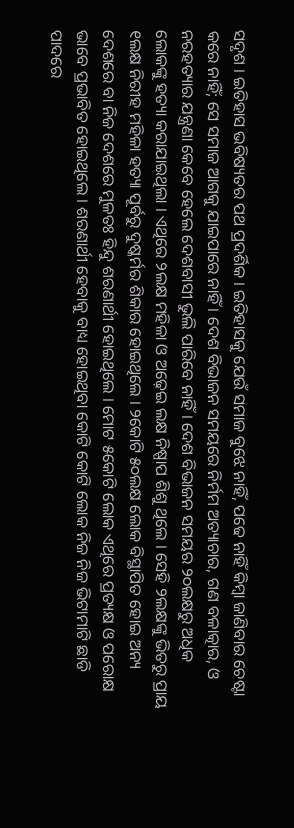ସଦୃଶ । ଇତିହାସ ଭବିଷ୍ୟତର ପଥ ପ୍ରଦର୍ଶିକ । ଇତିହାସକୁ ଯେଉଁ ସମାଜ ବୁଝେ ନାହିଁ, ପଢେ ନାହିଁ କିମ୍ବା ଜାଣିବାର ଚେଷ୍ଟା କରେ ନାହିଁ; ସେ ସମାଜ ଆଗକୁ ଯାଇପାରେ ନାହିଁ । ଦେଶ ବିଭାଜନ ସମୟରେ ନିର୍ମମ ଅତ୍ୟାଚାର, ଗଣ ବଳାତ୍କାର, ଓ ନରହତ୍ୟାର ଯନ୍ତ୍ରଣା କେବେ ହେଲେ ଦେଶବାସୀ ଭୁଲି ପାରିବେ ନାହିଁ । ଦେଶ ବିଭାଜନ ସମୟର ୨୦ଲକ୍ଷରୁ ଅଧିକ ଲୋକଙ୍କୁ ହତ୍ୟା କରାଯାଇଥିଲା । ଏଥିରେ ୨ଲକ୍ଷ ମହିଳା ଓ ଅଢ଼େଇ ଲକ୍ଷ ନିଷ୍ପାପ ଶିଶୁ ଥିଲେ । ସେହି ୨ଲକ୍ଷଙ୍କୁ ଭିତରୁ ପ୍ରାୟ ୧ଲକ୍ଷ ନିରୀହ ମହିଳା ହତ୍ୟା ପୂର୍ବରୁ ଦୁଷ୍କର୍ମର ଶିକାର ହୋଇଥିଲେ । ୨କୋଟି ୫୦ଲକ୍ଷ ଲୋକ ବିସ୍ଥାପିତ ହୋଇ ଅନ୍ୟ ଦେଶରେ ବା ନିଜ ଦେଶରେ ମୁଳତଃ ହିନ୍ଦୁ ଶରଣାର୍ଥୀ ହୋଇଥିଲେ । ମୋଟ ୫କୋଟି ଲୋକ ଏଥିରେ ପ୍ରତ୍ୟକ୍ଷ ଓ ପରୋକ୍ଷ ଭାବେ ପ୍ରଭାବିତ ହୋଇଥିଲେ । ଶରଣାର୍ଥୀ ହେବାକୁ ବାଧ୍ୟ ହୋଇଥିବା କୋଟି କୋଟି ଲୋକ ନିଜ ନିଜ ଭିଟାମାଟି ଛାଡି ପାଦରେ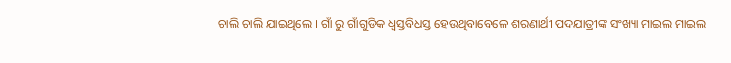ଚାଲି ଚାଲି ଯାଇଥିଲେ । ଗାଁ ରୁ ଗାଁଗୁଡିକ ଧ୍ୱସ୍ତବିଧସ୍ତ ହେଉଥିବାବେଳେ ଶରଣାର୍ଥୀ ପଦଯାତ୍ରୀଙ୍କ ସଂଖ୍ୟା ମାଇଲ ମାଇଲ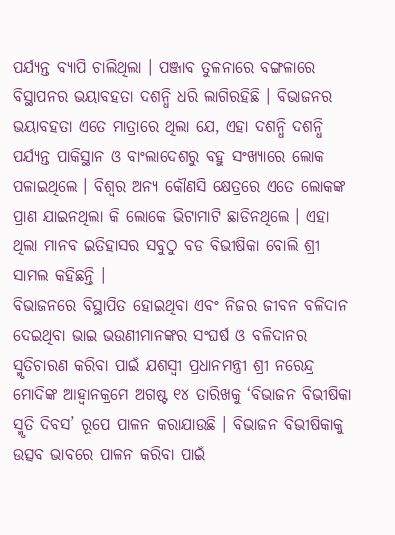ପର୍ଯ୍ୟନ୍ତ ବ୍ୟାପି ଚାଲିଥିଲା । ପଞ୍ଜାବ ତୁଳନାରେ ବଙ୍ଗଳାରେ ବିସ୍ଥାପନର ଭୟାବହତା ଦଶନ୍ଧି ଧରି ଲାଗିରହିଛି । ବିଭାଜନର ଭୟାବହତା ଏତେ ମାତ୍ରାରେ ଥିଲା ଯେ, ଏହା ଦଶନ୍ଧି ଦଶନ୍ଧି ପର୍ଯ୍ୟନ୍ତ ପାକିସ୍ଥାନ ଓ ବାଂଲାଦେଶରୁ ବହୁ ସଂଖ୍ୟାରେ ଲୋକ ପଳାଇଥିଲେ । ବିଶ୍ୱର ଅନ୍ୟ କୌଣସି କ୍ଷେତ୍ରରେ ଏତେ ଲୋକଙ୍କ ପ୍ରାଣ ଯାଇନଥିଲା କି ଲୋକେ ଭିଟାମାଟି ଛାଡିନଥିଲେ । ଏହା ଥିଲା ମାନବ ଇତିହାସର ସବୁଠୁ ବଡ ବିଭୀଷିକା ବୋଲି ଶ୍ରୀ ସାମଲ କହିଛନ୍ତି ।
ବିଭାଜନରେ ବିସ୍ଥାପିତ ହୋଇଥିବା ଏବଂ ନିଜର ଜୀବନ ବଳିଦାନ ଦେଇଥିବା ଭାଇ ଭଉଣୀମାନଙ୍କର ସଂଘର୍ଷ ଓ ବଳିଦାନର ସ୍ମୃତିଚାରଣ କରିବା ପାଇଁ ଯଶସ୍ୱୀ ପ୍ରଧାନମନ୍ତ୍ରୀ ଶ୍ରୀ ନରେନ୍ଦ୍ର ମୋଦିଙ୍କ ଆହ୍ୱାନକ୍ରମେ ଅଗଷ୍ଟ ୧୪ ତାରିଖକୁ ‘ବିଭାଜନ ବିଭୀଷିକା ସ୍ମୃତି ଦିବସ’ ରୂପେ ପାଳନ କରାଯାଉଛି । ବିଭାଜନ ବିଭୀଷିକାକୁ ଉତ୍ସବ ଭାବରେ ପାଳନ କରିବା ପାଇଁ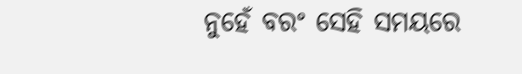ନୁହେଁ ବରଂ ସେହି ସମୟରେ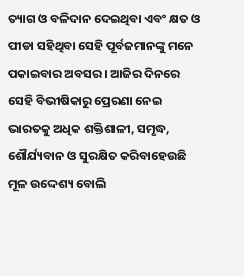ତ୍ୟାଗ ଓ ବଳିଦାନ ଦେଇଥିବା ଏବଂ କ୍ଷତ ଓ ପୀଡା ସହିଥିବା ସେହି ପୂର୍ବଜମାନଙ୍କୁ ମନେ ପକାଇବାର ଅବସର । ଆଜିର ଦିନରେ ସେହି ବିଭୀଷିକାରୁ ପ୍ରେରଣା ନେଇ ଭାରତକୁ ଅଧିକ ଶକ୍ତିଶାଳୀ, ସମୃଦ୍ଧ, ଶୌର୍ଯ୍ୟବାନ ଓ ସୁରକ୍ଷିତ କରିବାହେଉଛି ମୂଳ ଉଦ୍ଦେଶ୍ୟ ବୋଲି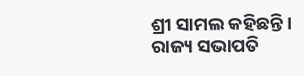ଶ୍ରୀ ସାମଲ କହିଛନ୍ତି ।
ରାଜ୍ୟ ସଭାପତି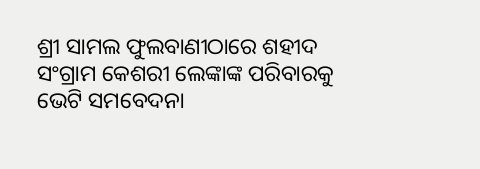ଶ୍ରୀ ସାମଲ ଫୁଲବାଣୀଠାରେ ଶହୀଦ ସଂଗ୍ରାମ କେଶରୀ ଲେଙ୍କାଙ୍କ ପରିବାରକୁ ଭେଟି ସମବେଦନା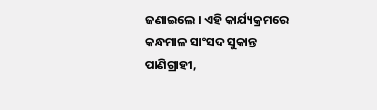ଜଣାଇଲେ । ଏହି କାର୍ଯ୍ୟକ୍ରମରେ କନ୍ଧମାଳ ସାଂସଦ ସୁକାନ୍ତ ପାଣିଗ୍ରାହୀ,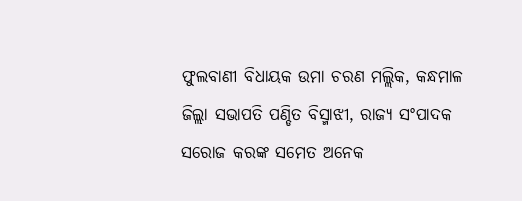ଫୁଲବାଣୀ ବିଧାୟକ ଉମା ଚରଣ ମଲ୍ଲିକ, କନ୍ଧମାଳ ଜିଲ୍ଲା ସଭାପତି ପଣ୍ଡିତ ବିସ୍ମାଝୀ, ରାଜ୍ୟ ସଂପାଦକ ସରୋଜ କରଙ୍କ ସମେତ ଅନେକ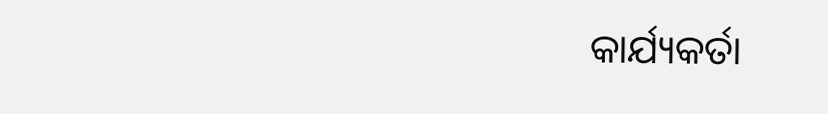କାର୍ଯ୍ୟକର୍ତା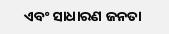ଏବଂ ସାଧାରଣ ଜନତା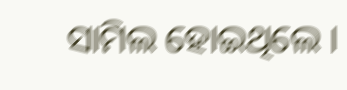ସାମିଲ ହୋଇଥିଲେ ।